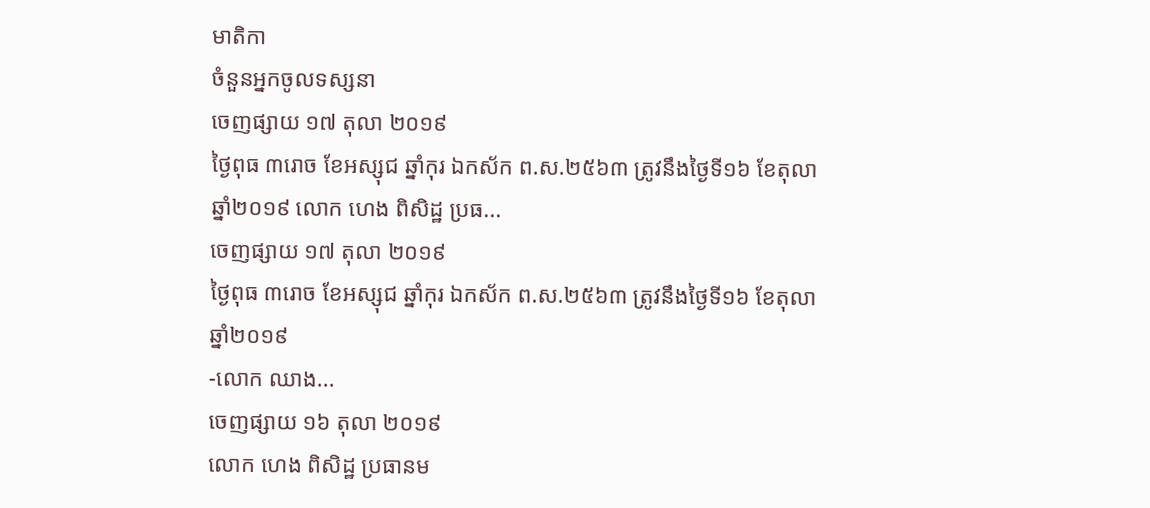មាតិកា
ចំនួនអ្នកចូលទស្សនា
ចេញផ្សាយ ១៧ តុលា ២០១៩
ថ្ងៃពុធ ៣រោច ខែអស្សុជ ឆ្នាំកុរ ឯកស័ក ព.ស.២៥៦៣ ត្រូវនឹងថ្ងៃទី១៦ ខែតុលា ឆ្នាំ២០១៩ លោក ហេង ពិសិដ្ឋ ប្រធ...
ចេញផ្សាយ ១៧ តុលា ២០១៩
ថ្ងៃពុធ ៣រោច ខែអស្សុជ ឆ្នាំកុរ ឯកស័ក ព.ស.២៥៦៣ ត្រូវនឹងថ្ងៃទី១៦ ខែតុលា ឆ្នាំ២០១៩
-លោក ឈាង...
ចេញផ្សាយ ១៦ តុលា ២០១៩
លោក ហេង ពិសិដ្ឋ ប្រធានម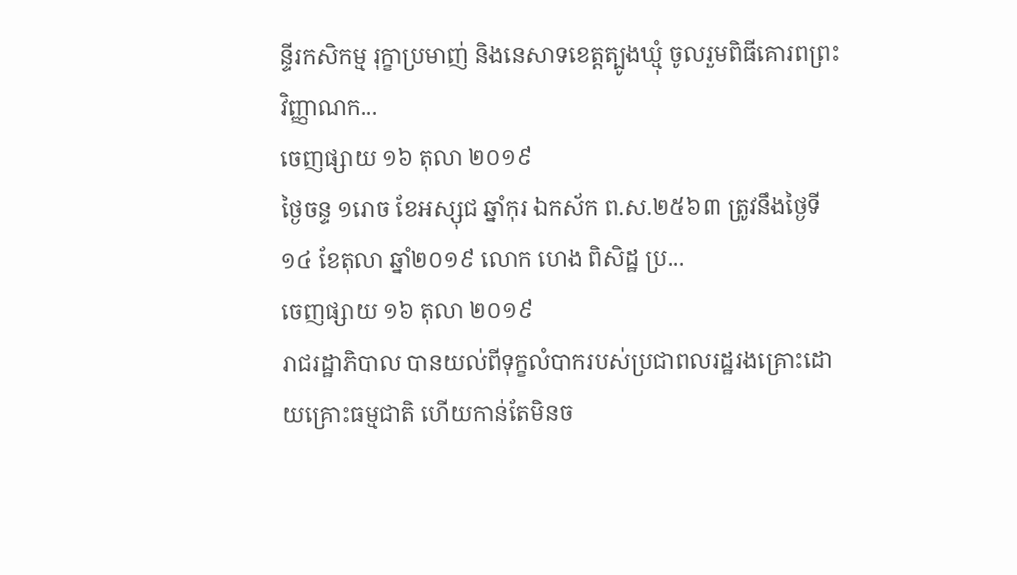ន្ទីរកសិកម្ម រុក្ខាប្រមាញ់ និងនេសាទខេត្តត្បូងឃ្មុំ ចូលរួមពិធីគោរពព្រះវិញ្ញាណក...
ចេញផ្សាយ ១៦ តុលា ២០១៩
ថ្ងៃចន្ទ ១រោច ខែអស្សុជ ឆ្នាំកុរ ឯកស័ក ព.ស.២៥៦៣ ត្រូវនឹងថ្ងៃទី១៤ ខែតុលា ឆ្នាំ២០១៩ លោក ហេង ពិសិដ្ឋ ប្រ...
ចេញផ្សាយ ១៦ តុលា ២០១៩
រាជរដ្ឋាភិបាល បានយល់ពីទុក្ខលំបាករបស់ប្រជាពលរដ្ឋរងគ្រោះដោយគ្រោះធម្មជាតិ ហើយកាន់តែមិនច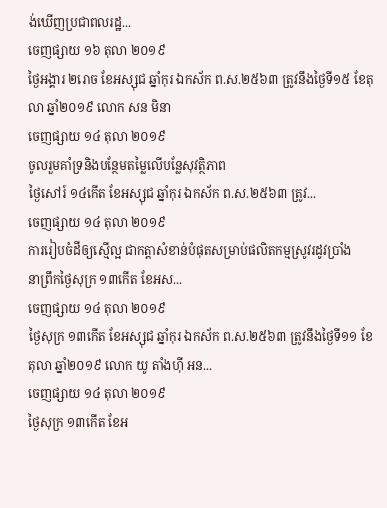ង់ឃើញប្រជាពលរដ្ឋ...
ចេញផ្សាយ ១៦ តុលា ២០១៩
ថ្ងៃអង្គារ ២រោច ខែអស្សុជ ឆ្នាំកុរ ឯកស័ក ព.ស.២៥៦៣ ត្រូវនឹងថ្ងៃទី១៥ ខែតុលា ឆ្នាំ២០១៩ លោក សន មិនា
ចេញផ្សាយ ១៤ តុលា ២០១៩
ចូលរួមគាំទ្រនិងបន្ថែមតម្លៃលើបន្លែសុវត្ថិភាព
ថ្ងៃសៅរ៍ ១៤កើត ខែអស្សុជ ឆ្នាំកុរ ឯកស័ក ព.ស.២៥៦៣ ត្រូវ...
ចេញផ្សាយ ១៤ តុលា ២០១៩
ការរៀបចំដីឲ្យស្មើល្អ ជាកត្តាសំខាន់បំផុតសម្រាប់ផលិតកម្មស្រូវរដូវប្រាំង
នាព្រឹកថ្ងៃសុក្រ ១៣កើត ខែអស...
ចេញផ្សាយ ១៤ តុលា ២០១៩
ថ្ងៃសុក្រ ១៣កើត ខែអស្សុជ ឆ្នាំកុរ ឯកស័ក ព.ស.២៥៦៣ ត្រូវនឹងថ្ងៃទី១១ ខែតុលា ឆ្នាំ២០១៩ លោក យូ តាំងហ៊ី អន...
ចេញផ្សាយ ១៤ តុលា ២០១៩
ថ្ងៃសុក្រ ១៣កើត ខែអ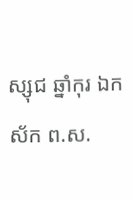ស្សុជ ឆ្នាំកុរ ឯកស័ក ព.ស.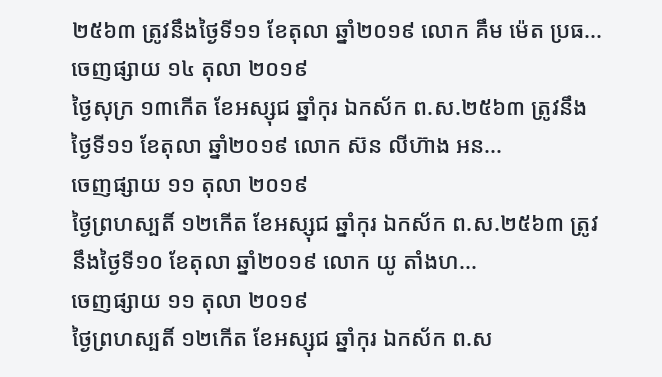២៥៦៣ ត្រូវនឹងថ្ងៃទី១១ ខែតុលា ឆ្នាំ២០១៩ លោក គឹម ម៉េត ប្រធ...
ចេញផ្សាយ ១៤ តុលា ២០១៩
ថ្ងៃសុក្រ ១៣កើត ខែអស្សុជ ឆ្នាំកុរ ឯកស័ក ព.ស.២៥៦៣ ត្រូវនឹងថ្ងៃទី១១ ខែតុលា ឆ្នាំ២០១៩ លោក ស៊ន លីហ៊ាង អន...
ចេញផ្សាយ ១១ តុលា ២០១៩
ថ្ងៃព្រហស្បតិ៍ ១២កើត ខែអស្សុជ ឆ្នាំកុរ ឯកស័ក ព.ស.២៥៦៣ ត្រូវនឹងថ្ងៃទី១០ ខែតុលា ឆ្នាំ២០១៩ លោក យូ តាំងហ...
ចេញផ្សាយ ១១ តុលា ២០១៩
ថ្ងៃព្រហស្បតិ៍ ១២កើត ខែអស្សុជ ឆ្នាំកុរ ឯកស័ក ព.ស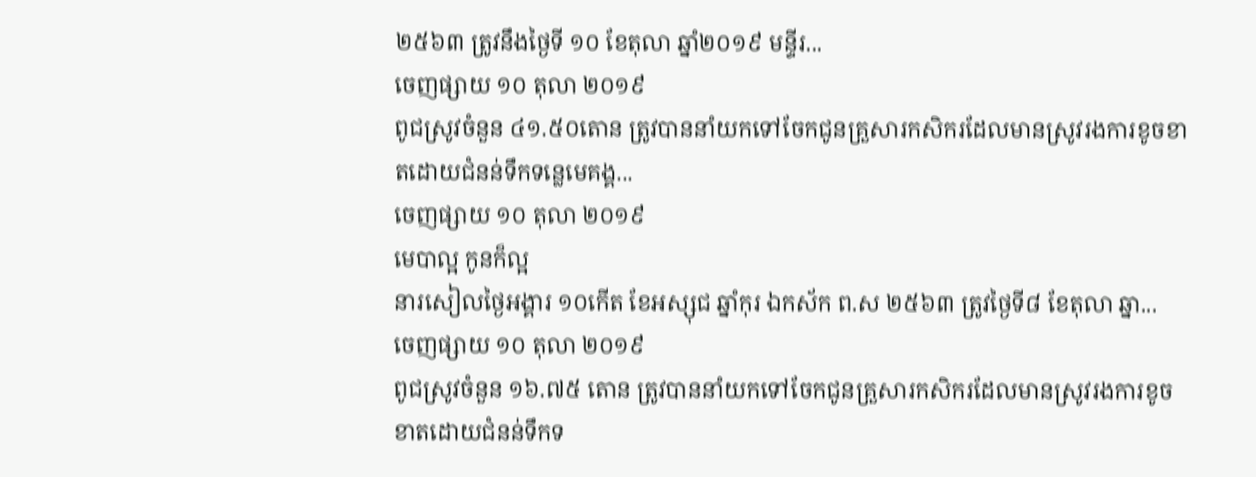២៥៦៣ ត្រូវនឹងថ្ងៃទី ១០ ខែតុលា ឆ្នាំ២០១៩ មន្ទីរ...
ចេញផ្សាយ ១០ តុលា ២០១៩
ពូជស្រូវចំនួន ៤១.៥០តោន ត្រូវបាននាំយកទៅចែកជូនគ្រួសារកសិករដែលមានស្រូវរងការខូចខាតដោយជំនន់ទឹកទន្លេមេគង្គ...
ចេញផ្សាយ ១០ តុលា ២០១៩
មេបាល្អ កូនក៏ល្អ
នារសៀលថ្ងៃអង្គារ ១០កើត ខែអស្សុជ ឆ្នាំកុរ ឯកស័ក ព.ស ២៥៦៣ ត្រូវថ្ងៃទី៨ ខែតុលា ឆ្នា...
ចេញផ្សាយ ១០ តុលា ២០១៩
ពូជស្រូវចំនួន ១៦.៧៥ តោន ត្រូវបាននាំយកទៅចែកជូនគ្រួសារកសិករដែលមានស្រូវរងការខូចខាតដោយជំនន់ទឹកទ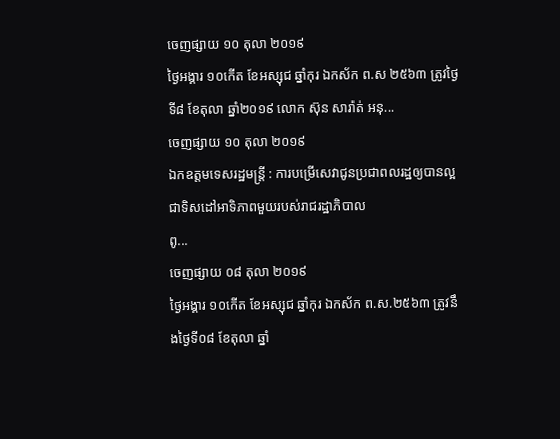ចេញផ្សាយ ១០ តុលា ២០១៩
ថ្ងៃអង្គារ ១០កើត ខែអស្សុជ ឆ្នាំកុរ ឯកស័ក ព.ស ២៥៦៣ ត្រូវថ្ងៃទី៨ ខែតុលា ឆ្នាំ២០១៩ លោក ស៊ុន សារ៉ាត់ អនុ...
ចេញផ្សាយ ១០ តុលា ២០១៩
ឯកឧត្តមទេសរដ្ឋមន្ត្រី : ការបម្រើសេវាជូនប្រជាពលរដ្ឋឲ្យបានល្អ ជាទិសដៅអាទិភាពមួយរបស់រាជរដ្ឋាភិបាល
ពូ...
ចេញផ្សាយ ០៨ តុលា ២០១៩
ថ្ងៃអង្គារ ១០កើត ខែអស្សុជ ឆ្នាំកុរ ឯកស័ក ព.ស.២៥៦៣ ត្រូវនឹងថ្ងៃទី០៨ ខែតុលា ឆ្នាំ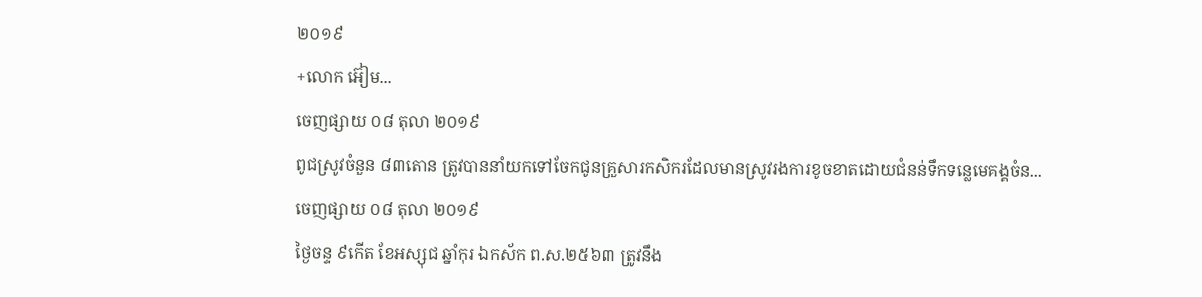២០១៩
+លោក អ៊ៀម...
ចេញផ្សាយ ០៨ តុលា ២០១៩
ពូជស្រូវចំនួន ៨៣តោន ត្រូវបាននាំយកទៅចែកជូនគ្រួសារកសិករដែលមានស្រូវរងការខូចខាតដោយជំនន់ទឹកទន្លេមេគង្គចំន...
ចេញផ្សាយ ០៨ តុលា ២០១៩
ថ្ងៃចន្ទ ៩កើត ខែអស្សុជ ឆ្នាំកុរ ឯកស័ក ព.ស.២៥៦៣ ត្រូវនឹង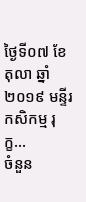ថ្ងៃទី០៧ ខែតុលា ឆ្នាំ២០១៩ មន្ទីរកសិកម្ម រុក្ខ...
ចំនួន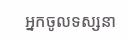អ្នកចូលទស្សនា